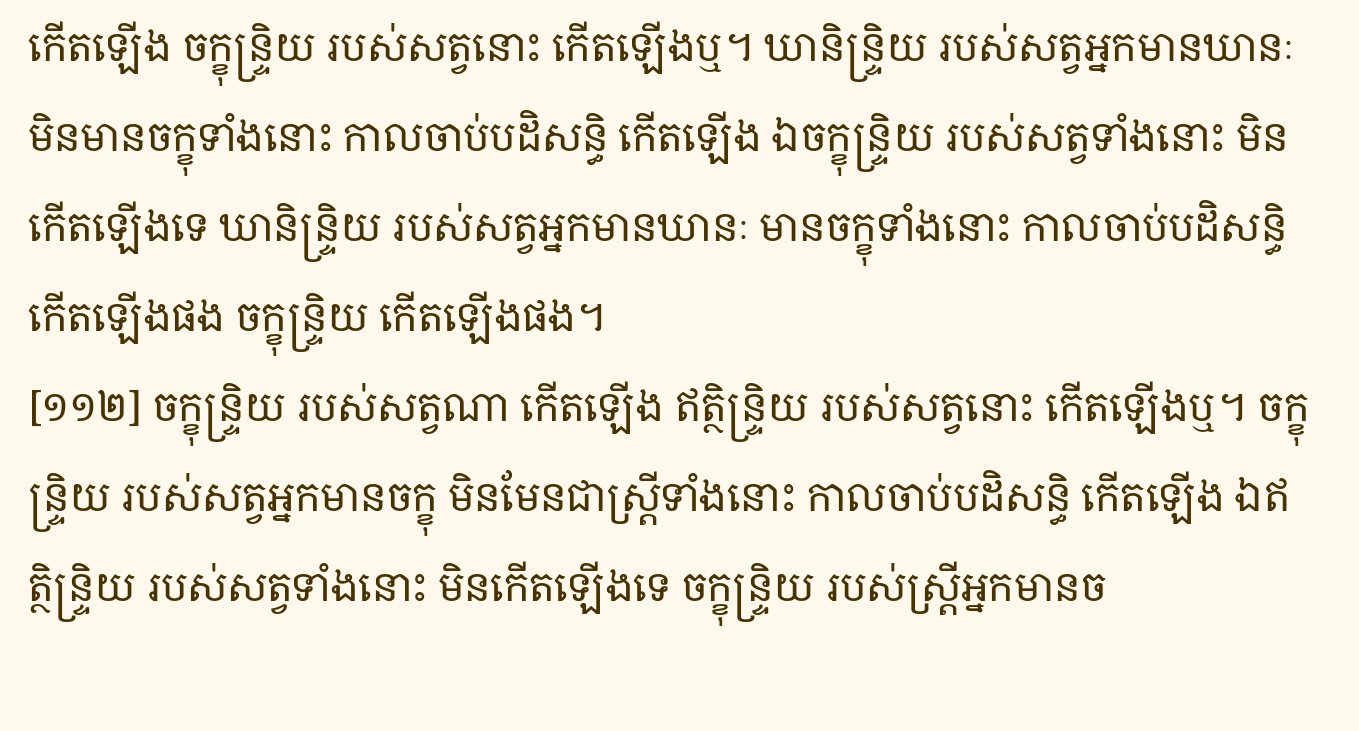កើតឡើង ចក្ខុន្ទ្រិយ របស់សត្វនោះ កើតឡើងឬ។ ឃានិន្ទ្រិយ របស់សត្វអ្នកមានឃានៈ មិនមានចក្ខុទាំងនោះ កាលចាប់បដិសន្ធិ កើតឡើង ឯចក្ខុន្ទ្រិយ របស់សត្វទាំងនោះ មិនកើតឡើងទេ ឃានិន្ទ្រិយ របស់សត្វអ្នកមានឃានៈ មានចក្ខុទាំងនោះ កាលចាប់បដិសន្ធិ កើតឡើងផង ចក្ខុន្ទ្រិយ កើតឡើងផង។
[១១២] ចក្ខុន្ទ្រិយ របស់សត្វណា កើតឡើង ឥត្ថិន្ទ្រិយ របស់សត្វនោះ កើតឡើងឬ។ ចក្ខុន្ទ្រិយ របស់សត្វអ្នកមានចក្ខុ មិនមែនជាស្ត្រីទាំងនោះ កាលចាប់បដិសន្ធិ កើតឡើង ឯឥត្ថិន្ទ្រិយ របស់សត្វទាំងនោះ មិនកើតឡើងទេ ចក្ខុន្ទ្រិយ របស់ស្ត្រីអ្នកមានច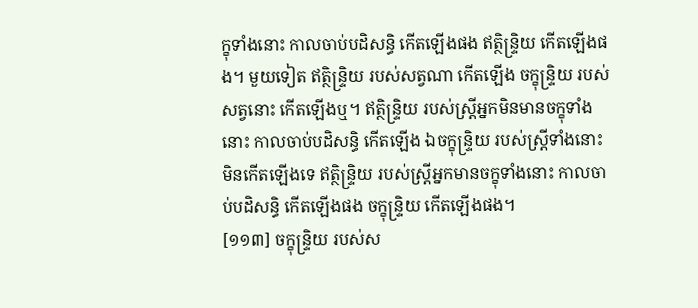ក្ខុទាំងនោះ កាលចាប់បដិសន្ធិ កើតឡើងផង ឥត្ថិន្ទ្រិយ កើតឡើងផង។ មួយទៀត ឥត្ថិន្ទ្រិយ របស់សត្វណា កើតឡើង ចក្ខុន្ទ្រិយ របស់សត្វនោះ កើតឡើងឬ។ ឥត្ថិន្ទ្រិយ របស់ស្ត្រីអ្នកមិនមានចក្ខុទាំងនោះ កាលចាប់បដិសន្ធិ កើតឡើង ឯចក្ខុន្ទ្រិយ របស់ស្ត្រីទាំងនោះ មិនកើតឡើងទេ ឥត្ថិន្ទ្រិយ របស់ស្ត្រីអ្នកមានចក្ខុទាំងនោះ កាលចាប់បដិសន្ធិ កើតឡើងផង ចក្ខុន្ទ្រិយ កើតឡើងផង។
[១១៣] ចក្ខុន្ទ្រិយ របស់ស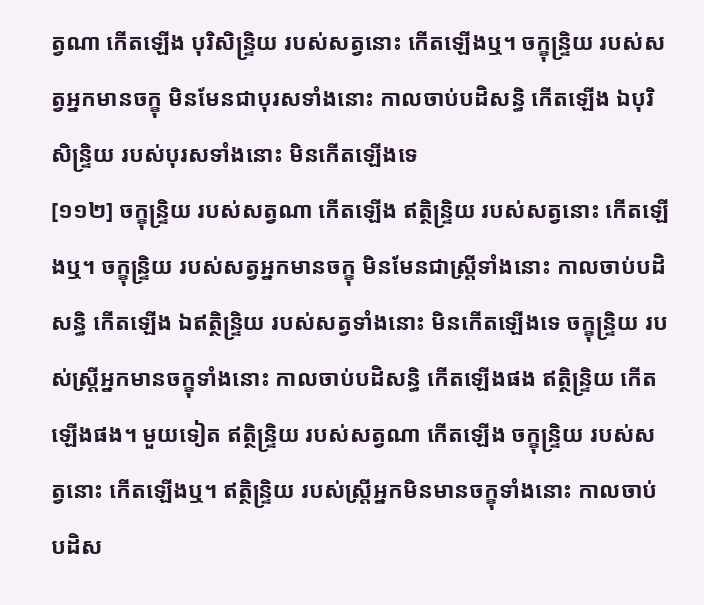ត្វណា កើតឡើង បុរិសិន្ទ្រិយ របស់សត្វនោះ កើតឡើងឬ។ ចក្ខុន្ទ្រិយ របស់សត្វអ្នកមានចក្ខុ មិនមែនជាបុរសទាំងនោះ កាលចាប់បដិសន្ធិ កើតឡើង ឯបុរិសិន្ទ្រិយ របស់បុរសទាំងនោះ មិនកើតឡើងទេ
[១១២] ចក្ខុន្ទ្រិយ របស់សត្វណា កើតឡើង ឥត្ថិន្ទ្រិយ របស់សត្វនោះ កើតឡើងឬ។ ចក្ខុន្ទ្រិយ របស់សត្វអ្នកមានចក្ខុ មិនមែនជាស្ត្រីទាំងនោះ កាលចាប់បដិសន្ធិ កើតឡើង ឯឥត្ថិន្ទ្រិយ របស់សត្វទាំងនោះ មិនកើតឡើងទេ ចក្ខុន្ទ្រិយ របស់ស្ត្រីអ្នកមានចក្ខុទាំងនោះ កាលចាប់បដិសន្ធិ កើតឡើងផង ឥត្ថិន្ទ្រិយ កើតឡើងផង។ មួយទៀត ឥត្ថិន្ទ្រិយ របស់សត្វណា កើតឡើង ចក្ខុន្ទ្រិយ របស់សត្វនោះ កើតឡើងឬ។ ឥត្ថិន្ទ្រិយ របស់ស្ត្រីអ្នកមិនមានចក្ខុទាំងនោះ កាលចាប់បដិស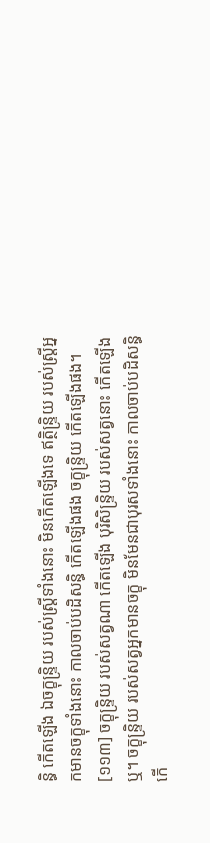ន្ធិ កើតឡើង ឯចក្ខុន្ទ្រិយ របស់ស្ត្រីទាំងនោះ មិនកើតឡើងទេ ឥត្ថិន្ទ្រិយ របស់ស្ត្រីអ្នកមានចក្ខុទាំងនោះ កាលចាប់បដិសន្ធិ កើតឡើងផង ចក្ខុន្ទ្រិយ កើតឡើងផង។
[១១៣] ចក្ខុន្ទ្រិយ របស់សត្វណា កើតឡើង បុរិសិន្ទ្រិយ របស់សត្វនោះ កើតឡើងឬ។ ចក្ខុន្ទ្រិយ របស់សត្វអ្នកមានចក្ខុ មិនមែនជាបុរសទាំងនោះ កាលចាប់បដិសន្ធិ កើ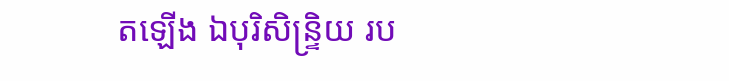តឡើង ឯបុរិសិន្ទ្រិយ រប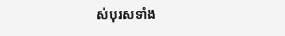ស់បុរសទាំង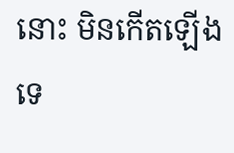នោះ មិនកើតឡើងទេ